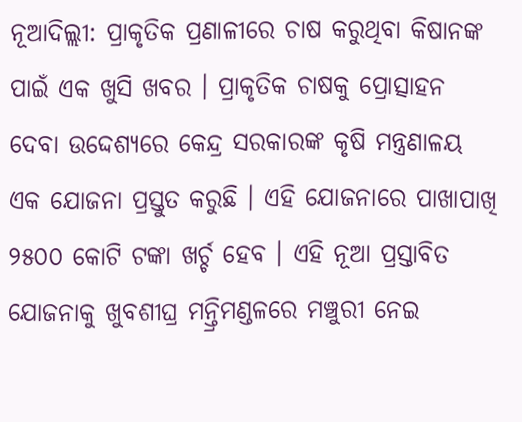ନୂଆଦିଲ୍ଲୀ: ପ୍ରାକୃତିକ ପ୍ରଣାଳୀରେ ଚାଷ କରୁଥିବା କିଷାନଙ୍କ ପାଇଁ ଏକ ଖୁସି ଖବର । ପ୍ରାକୃତିକ ଚାଷକୁ ପ୍ରୋତ୍ସାହନ ଦେବା ଉଦ୍ଦେଶ୍ୟରେ କେନ୍ଦ୍ର ସରକାରଙ୍କ କୃଷି ମନ୍ତ୍ରଣାଳୟ ଏକ ଯୋଜନା ପ୍ରସ୍ତୁତ କରୁଛି । ଏହି ଯୋଜନାରେ ପାଖାପାଖି ୨୫୦୦ କୋଟି ଟଙ୍କା ଖର୍ଚ୍ଚ ହେବ । ଏହି ନୂଆ ପ୍ରସ୍ତାବିତ ଯୋଜନାକୁ ଖୁବଶୀଘ୍ର ମନ୍ତ୍ରିମଣ୍ଡଳରେ ମଞ୍ଚୁରୀ ନେଇ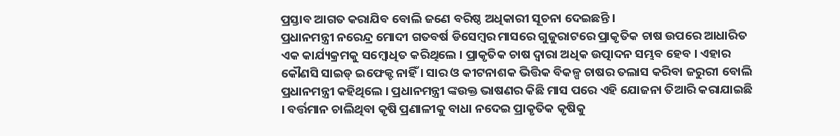ପ୍ରସ୍ତାବ ଆଗତ କରାଯିବ ବୋଲି ଜଣେ ବରିଷ୍ଠ ଅଧିକାରୀ ସୂଚନା ଦେଇଛନ୍ତି ।
ପ୍ରଧାନମନ୍ତ୍ରୀ ନରେନ୍ଦ୍ର ମୋଦୀ ଗତବର୍ଷ ଡିସେମ୍ବର ମାସରେ ଗୁଜୁରାଟରେ ପ୍ରାକୃତିକ ଚାଷ ଉପରେ ଆଧାରିତ ଏକ କାର୍ଯ୍ୟକ୍ରମକୁ ସମ୍ବୋଧିତ କରିଥିଲେ । ପ୍ରାକୃତିକ ଚାଷ ଦ୍ୱାରା ଅଧିକ ଉତ୍ପାଦନ ସମ୍ଭବ ହେବ । ଏହାର କୌଣସି ସାଇଡ୍ ଇଫେକ୍ଟ ନାହିଁ । ସାର ଓ କୀଟନାଶକ ଭିତ୍ତିକ ବିକଳ୍ପ ଚାଷର ତଲାସ କରିବା ଜରୁରୀ ବୋଲି ପ୍ରଧାନମନ୍ତ୍ରୀ କହିଥିଲେ । ପ୍ରଧାନମନ୍ତ୍ରୀ ଙ୍କଉକ୍ତ ଭାଷଣର କିଛି ମାସ ପରେ ଏହି ଯୋଜନା ତିଆରି କରାଯାଇଛି । ବର୍ତ୍ତମାନ ଚାଲିଥିବା କୃଷି ପ୍ରଣାଳୀକୁ ବାଧା ନଦେଇ ପ୍ରାକୃତିକ କୃଷିକୁ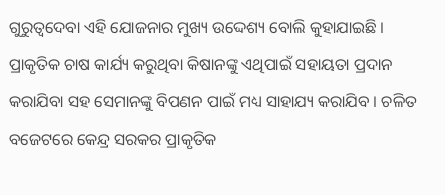ଗୁରୁତ୍ୱଦେବା ଏହି ଯୋଜନାର ମୁଖ୍ୟ ଉଦ୍ଦେଶ୍ୟ ବୋଲି କୁହାଯାଇଛି ।
ପ୍ରାକୃତିକ ଚାଷ କାର୍ଯ୍ୟ କରୁଥିବା କିଷାନଙ୍କୁ ଏଥିପାଇଁ ସହାୟତା ପ୍ରଦାନ କରାଯିବା ସହ ସେମାନଙ୍କୁ ବିପଣନ ପାଇଁ ମଧ୍ୟ ସାହାଯ୍ୟ କରାଯିବ । ଚଳିତ ବଜେଟରେ କେନ୍ଦ୍ର ସରକର ପ୍ରାକୃତିକ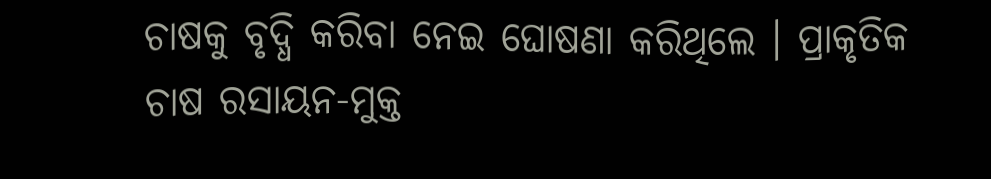ଚାଷକୁ ବୃଦ୍ଧି କରିବା ନେଇ ଘୋଷଣା କରିଥିଲେ । ପ୍ରାକୃତିକ ଚାଷ ରସାୟନ-ମୁକ୍ତ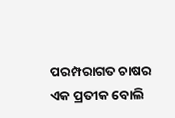ପରମ୍ପରାଗତ ଚାଷର ଏକ ପ୍ରତୀକ ବୋଲି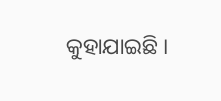କୁହାଯାଇଛି ।